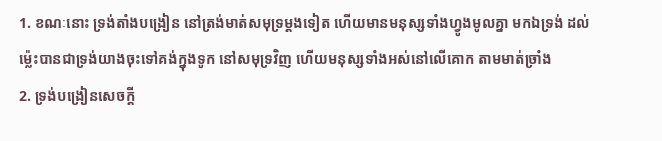1. ខណៈនោះ ទ្រង់តាំងបង្រៀន នៅត្រង់មាត់សមុទ្រម្តងទៀត ហើយមានមនុស្សទាំងហ្វូងមូលគ្នា មកឯទ្រង់ ដល់ម៉្លេះបានជាទ្រង់យាងចុះទៅគង់ក្នុងទូក នៅសមុទ្រវិញ ហើយមនុស្សទាំងអស់នៅលើគោក តាមមាត់ច្រាំង
2. ទ្រង់បង្រៀនសេចក្តី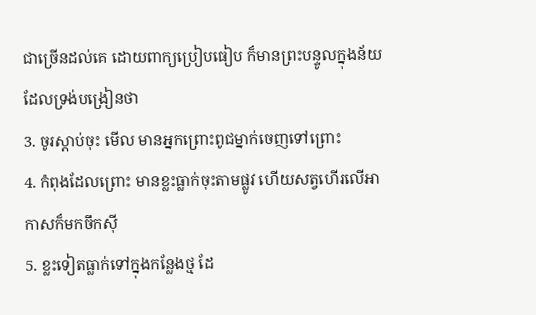ជាច្រើនដល់គេ ដោយពាក្យប្រៀបធៀប ក៏មានព្រះបន្ទូលក្នុងន័យដែលទ្រង់បង្រៀនថា
3. ចូរស្តាប់ចុះ មើល មានអ្នកព្រោះពូជម្នាក់ចេញទៅព្រោះ
4. កំពុងដែលព្រោះ មានខ្លះធ្លាក់ចុះតាមផ្លូវ ហើយសត្វហើរលើអាកាសក៏មកចឹកស៊ី
5. ខ្លះទៀតធ្លាក់ទៅក្នុងកន្លែងថ្ម ដែ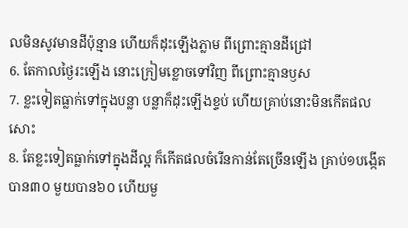លមិនសូវមានដីប៉ុន្មាន ហើយក៏ដុះឡើងភ្លាម ពីព្រោះគ្មានដីជ្រៅ
6. តែកាលថ្ងៃរះឡើង នោះក្រៀមខ្លោចទៅវិញ ពីព្រោះគ្មានឫស
7. ខ្លះទៀតធ្លាក់ទៅក្នុងបន្លា បន្លាក៏ដុះឡើងខ្ទប់ ហើយគ្រាប់នោះមិនកើតផលសោះ
8. តែខ្លះទៀតធ្លាក់ទៅក្នុងដីល្អ ក៏កើតផលចំរើនកាន់តែច្រើនឡើង គ្រាប់១បង្កើតបាន៣០ មួយបាន៦០ ហើយមួ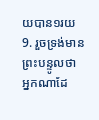យបាន១រយ
9. រួចទ្រង់មានព្រះបន្ទូលថា អ្នកណាដែ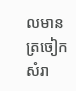លមានត្រចៀកសំរា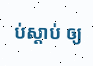ប់ស្តាប់ ឲ្យ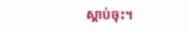ស្តាប់ចុះ។